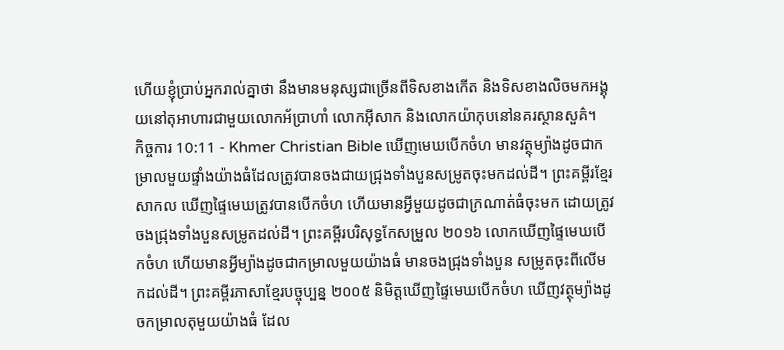ហើយខ្ញុំបា្រប់អ្នករាល់គ្នាថា នឹងមានមនុស្សជាច្រើនពីទិសខាងកើត និងទិសខាងលិចមកអង្គុយនៅតុអាហារជាមួយលោកអ័បា្រហាំ លោកអ៊ីសាក និងលោកយ៉ាកុបនៅនគរស្ថានសួគ៌។
កិច្ចការ 10:11 - Khmer Christian Bible ឃើញមេឃបើកចំហ មានវត្ថុម្យ៉ាងដូចជាកម្រាលមួយផ្ទាំងយ៉ាងធំដែលត្រូវបានចងជាយជ្រុងទាំងបួនសម្រូតចុះមកដល់ដី។ ព្រះគម្ពីរខ្មែរសាកល ឃើញផ្ទៃមេឃត្រូវបានបើកចំហ ហើយមានអ្វីមួយដូចជាក្រណាត់ធំចុះមក ដោយត្រូវចងជ្រុងទាំងបួនសម្រូតដល់ដី។ ព្រះគម្ពីរបរិសុទ្ធកែសម្រួល ២០១៦ លោកឃើញផ្ទៃមេឃបើកចំហ ហើយមានអ្វីម្យ៉ាងដូចជាកម្រាលមួយយ៉ាងធំ មានចងជ្រុងទាំងបួន សម្រូតចុះពីលើមកដល់ដី។ ព្រះគម្ពីរភាសាខ្មែរបច្ចុប្បន្ន ២០០៥ និមិត្តឃើញផ្ទៃមេឃបើកចំហ ឃើញវត្ថុម្យ៉ាងដូចកម្រាលតុមួយយ៉ាងធំ ដែល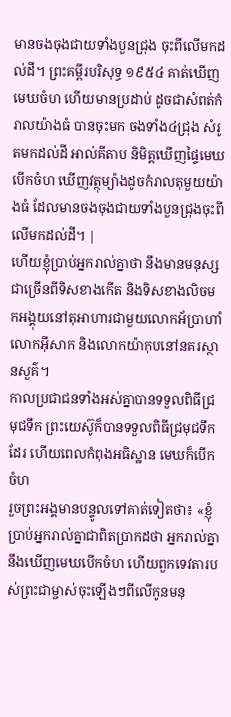មានចងចុងជាយទាំងបួនជ្រុង ចុះពីលើមកដល់ដី។ ព្រះគម្ពីរបរិសុទ្ធ ១៩៥៤ គាត់ឃើញមេឃចំហ ហើយមានប្រដាប់ ដូចជាសំពត់កំរាលយ៉ាងធំ បានចុះមក ចងទាំង៤ជ្រុង សំរូតមកដល់ដី អាល់គីតាប និមិត្ដឃើញផ្ទៃមេឃបើកចំហ ឃើញវត្ថុម្យ៉ាងដូចកំរាលតុមួយយ៉ាងធំ ដែលមានចងចុងជាយទាំងបួនជ្រុងចុះពីលើមកដល់ដី។ |
ហើយខ្ញុំបា្រប់អ្នករាល់គ្នាថា នឹងមានមនុស្សជាច្រើនពីទិសខាងកើត និងទិសខាងលិចមកអង្គុយនៅតុអាហារជាមួយលោកអ័បា្រហាំ លោកអ៊ីសាក និងលោកយ៉ាកុបនៅនគរស្ថានសួគ៌។
កាលប្រជាជនទាំងអស់គ្នាបានទទួលពិធីជ្រមុជទឹក ព្រះយេស៊ូក៏បានទទួលពិធីជ្រមុជទឹកដែរ ហើយពេលកំពុងអធិស្ឋាន មេឃក៏បើកចំហ
រួចព្រះអង្គមានបន្ទូលទៅគាត់ទៀតថា៖ «ខ្ញុំប្រាប់អ្នករាល់គ្នាជាពិតប្រាកដថា អ្នករាល់គ្នានឹងឃើញមេឃបើកចំហ ហើយពួកទេវតារបស់ព្រះជាម្ចាស់ចុះឡើងៗពីលើកូនមនុ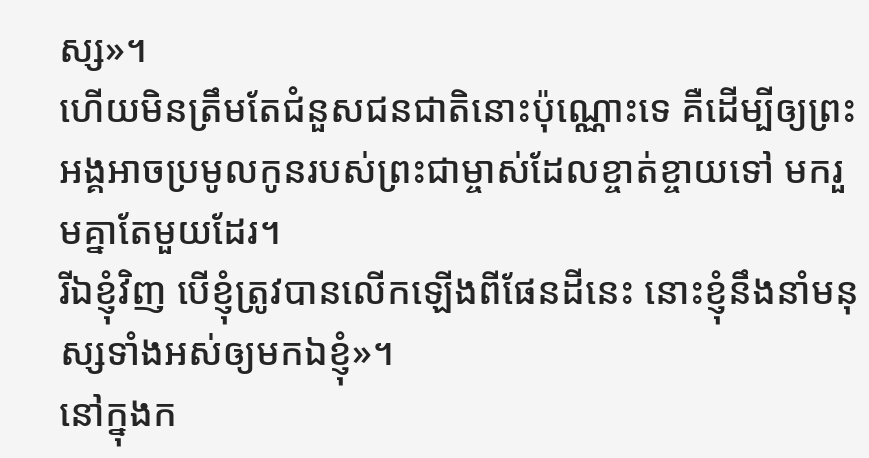ស្ស»។
ហើយមិនត្រឹមតែជំនួសជនជាតិនោះប៉ុណ្ណោះទេ គឺដើម្បីឲ្យព្រះអង្គអាចប្រមូលកូនរបស់ព្រះជាម្ចាស់ដែលខ្ចាត់ខ្ចាយទៅ មករួមគ្នាតែមួយដែរ។
រីឯខ្ញុំវិញ បើខ្ញុំត្រូវបានលើកឡើងពីផែនដីនេះ នោះខ្ញុំនឹងនាំមនុស្សទាំងអស់ឲ្យមកឯខ្ញុំ»។
នៅក្នុងក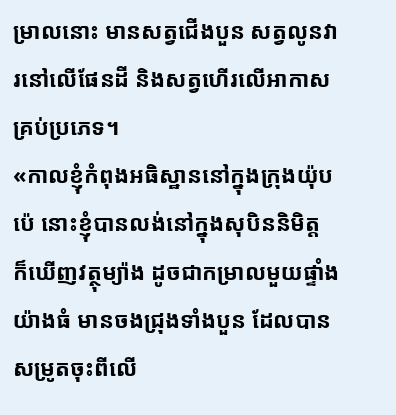ម្រាលនោះ មានសត្វជើងបួន សត្វលូនវារនៅលើផែនដី និងសត្វហើរលើអាកាសគ្រប់ប្រភេទ។
«កាលខ្ញុំកំពុងអធិស្ឋាននៅក្នុងក្រុងយ៉ុបប៉េ នោះខ្ញុំបានលង់នៅក្នុងសុបិននិមិត្ដ ក៏ឃើញវត្ថុម្យ៉ាង ដូចជាកម្រាលមួយផ្ទាំងយ៉ាងធំ មានចងជ្រុងទាំងបួន ដែលបានសម្រូតចុះពីលើ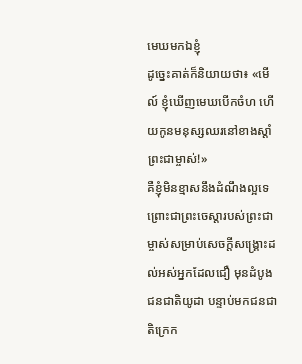មេឃមកឯខ្ញុំ
ដូច្នេះគាត់ក៏និយាយថា៖ «មើល៍ ខ្ញុំឃើញមេឃបើកចំហ ហើយកូនមនុស្សឈរនៅខាងស្ដាំព្រះជាម្ចាស់!»
គឺខ្ញុំមិនខ្មាសនឹងដំណឹងល្អទេ ព្រោះជាព្រះចេស្ដារបស់ព្រះជាម្ចាស់សម្រាប់សេចក្ដីសង្គ្រោះដល់អស់អ្នកដែលជឿ មុនដំបូងជនជាតិយូដា បន្ទាប់មកជនជាតិក្រេក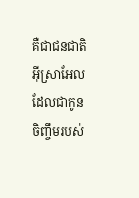គឺជាជនជាតិអ៊ីស្រាអែលដែលជាកូនចិញ្ចឹមរបស់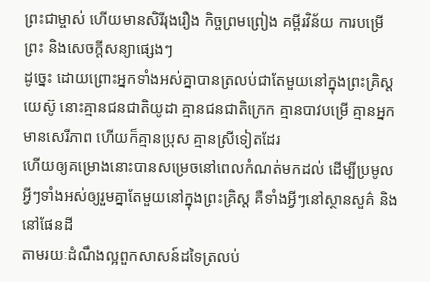ព្រះជាម្ចាស់ ហើយមានសិរីរុងរឿង កិច្ចព្រមព្រៀង គម្ពីរវិន័យ ការបម្រើព្រះ និងសេចក្ដីសន្យាផ្សេងៗ
ដូច្នេះ ដោយព្រោះអ្នកទាំងអស់គ្នាបានត្រលប់ជាតែមួយនៅក្នុងព្រះគ្រិស្ដយេស៊ូ នោះគ្មានជនជាតិយូដា គ្មានជនជាតិក្រេក គ្មានបាវបម្រើ គ្មានអ្នកមានសេរីភាព ហើយក៏គ្មានប្រុស គ្មានស្រីទៀតដែរ
ហើយឲ្យគម្រោងនោះបានសម្រេចនៅពេលកំណត់មកដល់ ដើម្បីប្រមូលអ្វីៗទាំងអស់ឲ្យរួមគ្នាតែមួយនៅក្នុងព្រះគ្រិស្ដ គឺទាំងអ្វីៗនៅស្ថានសួគ៌ និងនៅផែនដី
តាមរយៈដំណឹងល្អពួកសាសន៍ដទៃត្រលប់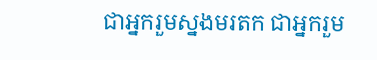ជាអ្នករួមស្នងមរតក ជាអ្នករួម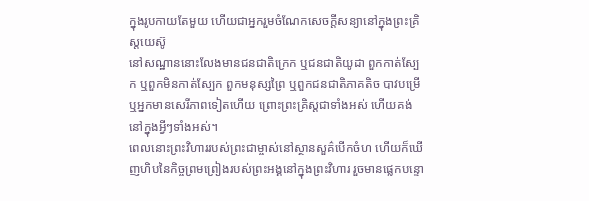ក្នុងរូបកាយតែមួយ ហើយជាអ្នករួមចំណែកសេចក្ដីសន្យានៅក្នុងព្រះគ្រិស្ដយេស៊ូ
នៅសណ្ឋាននោះលែងមានជនជាតិក្រេក ឬជនជាតិយូដា ពួកកាត់ស្បែក ឬពួកមិនកាត់ស្បែក ពួកមនុស្សព្រៃ ឬពួកជនជាតិភាគតិច បាវបម្រើ ឬអ្នកមានសេរីភាពទៀតហើយ ព្រោះព្រះគ្រិស្ដជាទាំងអស់ ហើយគង់នៅក្នុងអ្វីៗទាំងអស់។
ពេលនោះព្រះវិហាររបស់ព្រះជាម្ចាស់នៅស្ថានសួគ៌បើកចំហ ហើយក៏ឃើញហិបនៃកិច្ចព្រមព្រៀងរបស់ព្រះអង្គនៅក្នុងព្រះវិហារ រួចមានផ្លេកបន្ទោ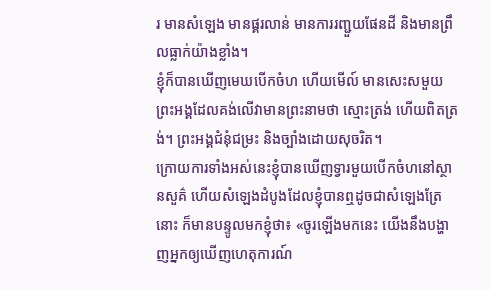រ មានសំឡេង មានផ្គរលាន់ មានការរញ្ជួយផែនដី និងមានព្រឹលធ្លាក់យ៉ាងខ្លាំង។
ខ្ញុំក៏បានឃើញមេឃបើកចំហ ហើយមើល៍ មានសេះសមួយ ព្រះអង្គដែលគង់លើវាមានព្រះនាមថា ស្មោះត្រង់ ហើយពិតត្រង់។ ព្រះអង្គជំនុំជម្រះ និងច្បាំងដោយសុចរិត។
ក្រោយការទាំងអស់នេះខ្ញុំបានឃើញទ្វារមួយបើកចំហនៅស្ថានសួគ៌ ហើយសំឡេងដំបូងដែលខ្ញុំបានឮដូចជាសំឡេងត្រែនោះ ក៏មានបន្ទូលមកខ្ញុំថា៖ «ចូរឡើងមកនេះ យើងនឹងបង្ហាញអ្នកឲ្យឃើញហេតុការណ៍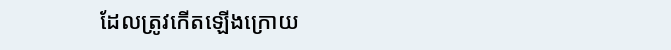ដែលត្រូវកើតឡើងក្រោយ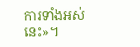ការទាំងអស់នេះ»។